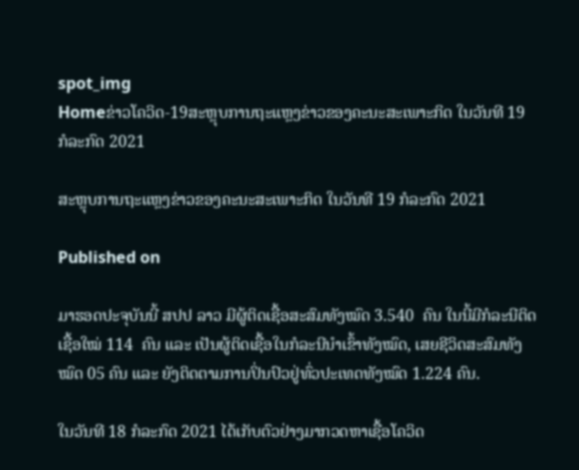spot_img
Homeຂ່າວໂຄວິດ-19ສະຫຼຸບການຖະແຫຼງຂ່າວຂອງຄະນະສະເພາະກິດ ໃນວັນທີ 19 ກໍລະກົດ 2021

ສະຫຼຸບການຖະແຫຼງຂ່າວຂອງຄະນະສະເພາະກິດ ໃນວັນທີ 19 ກໍລະກົດ 2021

Published on

ມາຮອດປະຈຸບັນນີ້ ສປປ ລາວ ມີຜູ້ຕິດເຊື້ອສະສົມທັງໝົດ 3.540  ຄົນ ໃນນີ້ມີກໍລະນີຕິດເຊື້ອໃໝ່ 114  ຄົນ ແລະ ເປັນຜູ້ຕິດເຊື້ອໃນກໍລະນີນໍາເຂົ້າທັງໝົດ, ເສຍຊີວິດສະສົມທັງໝົດ 05 ຄົນ ແລະ ຍັງຕິດຕາມການປິ່ນປົວຢູ່ທົ່ວປະເທດທັງໝົດ 1.224 ຄົນ.

ໃນວັນທີ 18 ກໍລະກົດ 2021 ໄດ້ເກັບຕົວຢ່າງມາກວດຫາເຊື້ອໂຄວິດ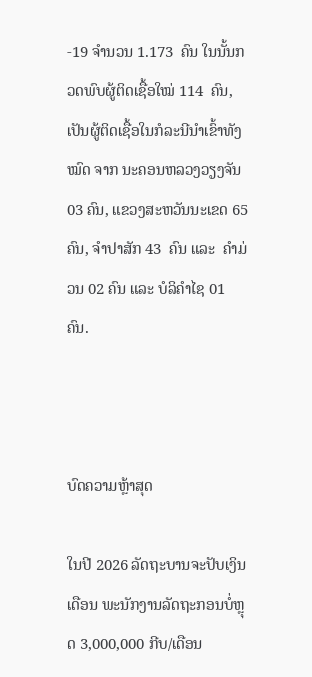-19 ຈໍານວນ 1.173  ຄົນ ໃນນັ້ນກວດພົບຜູ້ຕິດເຊື້ອໃໝ່ 114  ຄົນ, ເປັນຜູ້ຕິດເຊື້ອໃນກໍລະນີນໍາເຂົ້າທັງໝົດ ຈາກ ນະຄອນຫລວງວຽງຈັນ 03 ຄົນ, ແຂວງສະຫວັນນະເຂດ 65  ຄົນ, ຈໍາປາສັກ 43  ຄົນ ແລະ  ຄໍາມ່ວນ 02 ຄົນ ແລະ ບໍລິຄໍາໄຊ 01 ຄົນ.



ບົດຄວາມຫຼ້າສຸດ

ໃນປີ 2026 ລັດຖະບານຈະປັບເງິນເດືອນ ພະນັກງານລັດຖະກອນບໍ່ຫຼຸດ 3,000,000 ກີບ/ເດືອນ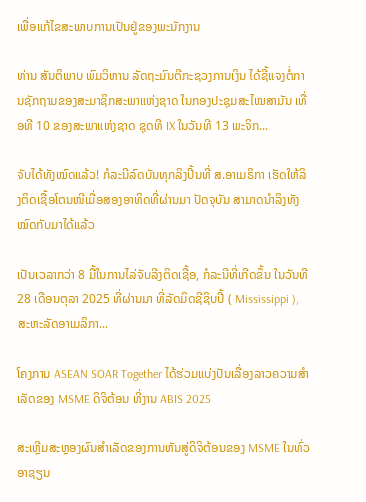ເພື່ອແກ້ໄຂສະພາບການເປັນຢູ່ຂອງພະນັກງານ

ທ່ານ ສັນຕິພາບ ພົມວິຫານ ລັດຖະມົນຕີກະຊວງການເງິນ ໄດ້ຊີ້ແຈງຕໍ່ການຊັກຖາມຂອງສະມາຊິກສະພາແຫ່ງຊາດ ໃນກອງປະຊຸມສະໄໝສາມັນ ເທື່ອທີ 10 ຂອງສະພາແຫ່ງຊາດ ຊຸດທີ IX ໃນວັນທີ 13 ພະຈິກ...

ຈັບໄດ້ທັງໝົດແລ້ວ! ກໍລະນີລົດບັນທຸກລິງປີ້ນທີ່ ສ.ອາເມຣິກາ ເຮັດໃຫ້ລິງຕິດເຊື້ອໂຕນໜີເມື່ອສອງອາທິດທີ່ຜ່ານມາ ປັດຈຸບັນ ສາມາດນຳລິງທັງໝົດກັບມາໄດ້ແລ້ວ

ເປັນເວລາກວ່າ 8 ມື້ໃນການໄລ່ຈັບລີງຕິດເຊື້ອ, ກໍລະນີທີ່ເກີດຂຶ້ນ ໃນວັນທີ 28 ເດືອນຕຸລາ 2025 ທີ່ຜ່ານມາ ທີ່ລັດມິດຊີຊິບປີ້ ( Mississippi ), ສະຫະລັດອາເມລິກາ...

ໂຄງການ ASEAN SOAR Together ໄດ້ຮ່ວມແບ່ງປັນເລື່ອງລາວຄວາມສໍາເລັດຂອງ MSME ດິຈິຕ້ອນ ທີ່ງານ ABIS 2025

ສະເຫຼີມສະຫຼອງຜົນສໍາເລັດຂອງການຫັນສູ່ດິຈິຕ້ອນຂອງ MSME ໃນທົ່ວອາຊຽນ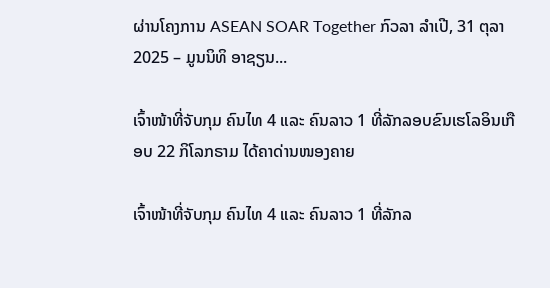ຜ່ານໂຄງການ ASEAN SOAR Together ກົວລາ ລໍາເປີ, 31 ຕຸລາ 2025 – ມູນນິທິ ອາຊຽນ...

ເຈົ້າໜ້າທີ່ຈັບກຸມ ຄົນໄທ 4 ແລະ ຄົນລາວ 1 ທີ່ລັກລອບຂົນເຮໂລອິນເກືອບ 22 ກິໂລກຣາມ ໄດ້ຄາດ່ານໜອງຄາຍ

ເຈົ້າໜ້າທີ່ຈັບກຸມ ຄົນໄທ 4 ແລະ ຄົນລາວ 1 ທີ່ລັກລ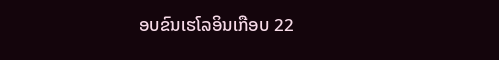ອບຂົນເຮໂລອິນເກືອບ 22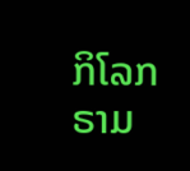ກິໂລກຣາມ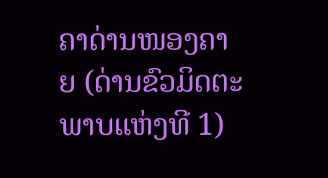ຄາດ່ານໜອງຄາຍ (ດ່ານຂົວມິດຕະພາບແຫ່ງທີ 1)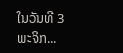ໃນວັນທີ 3 ພະຈິກ...